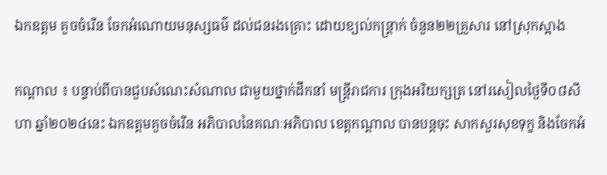ឯកឧត្ដម គួចចំរើន ចែកអំណោយមនុស្សធម៌ ដល់ជនរងគ្រោះ ដោយខ្យល់កន្ត្រាក់ ចំនួន២២គ្រួសារ នៅស្រុកស្អាង

កណ្តាល ៖ បន្ទាប់ពីបានជួបសំណេះសំណាល ជាមួយថ្នាក់ដឹកនាំ មន្រ្ដីរាជការ ក្រុងអរិយក្សត្រ នៅរសៀលថ្ងៃទី០៨សីហា ឆ្នាំ២០២៤នេះ ឯកឧត្ដមគួចចំរើន អភិបាលនៃគណៈអភិបាល ខេត្តកណ្តាល បានបន្តចុះ សាកសួរសុខទុក្ខ និងចែកអំ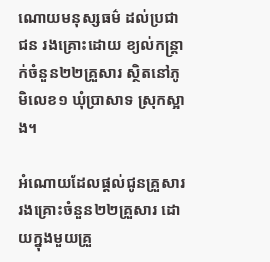ណោយមនុស្សធម៌ ដល់ប្រជាជន រងគ្រោះដោយ ខ្យល់កន្ត្រាក់ចំនួន២២គ្រួសារ ស្ថិតនៅភូមិលេខ១ ឃុំប្រាសាទ ស្រុកស្អាង។

អំណោយដែលផ្តល់ជូនគ្រួសាររងគ្រោះចំនួន២២គ្រួសារ ដោយក្នុងមួយគ្រួ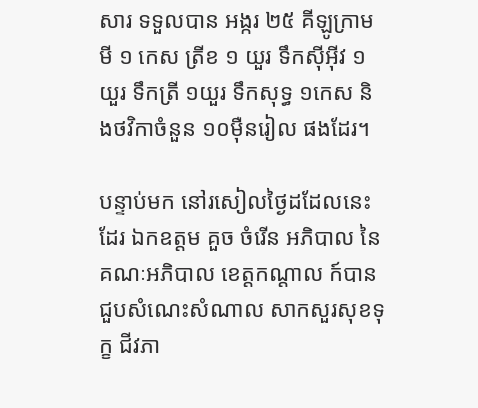សារ ទទួលបាន អង្ករ ២៥ គីឡូក្រាម មី ១ កេស ត្រីខ ១ យួរ ទឹកស៊ីអ៊ីវ ១យួរ ទឹកត្រី ១យួរ ទឹកសុទ្ធ ១កេស និងថវិកាចំនួន ១០មុឺនរៀល ផងដែរ។

បន្ទាប់មក នៅរសៀលថ្ងៃដដែលនេះដែរ ឯកឧត្តម គួច ចំរើន អភិបាល នៃគណៈអភិបាល ខេត្តកណ្ដាល ក៍បានជួបសំណេះសំណាល សាកសួរសុខទុក្ខ ជីវភា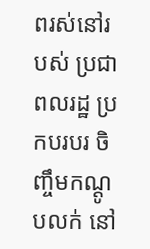ពរស់នៅរបស់ ប្រជាពលរដ្ឋ ប្រកបរបរ ចិញ្ចឹមកណ្ដូបលក់ នៅ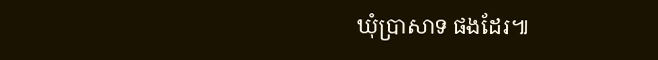ឃុំប្រាសាទ ផងដែរ៕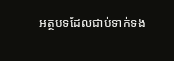អត្ថបទដែលជាប់ទាក់ទង